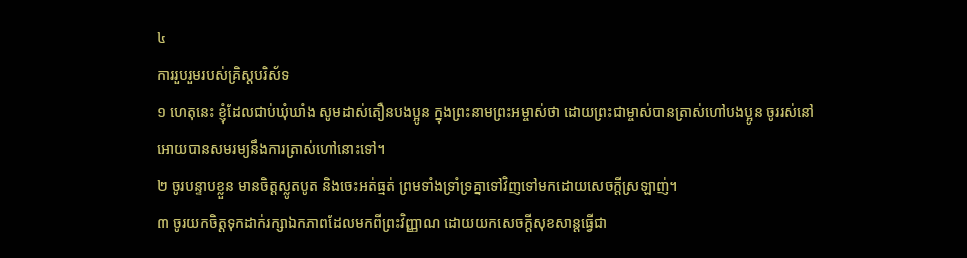៤
ការរួបរួមរបស់គ្រិស្ដបរិស័ទ
១ ហេតុនេះ ខ្ញុំដែលជាប់ឃុំឃាំង សូមដាស់តឿនបងប្អូន ក្នុងព្រះនាមព្រះអម្ចាស់ថា ដោយព្រះជាម្ចាស់បានត្រាស់ហៅបងប្អូន ចូររស់នៅ អោយបានសមរម្យនឹងការត្រាស់ហៅនោះទៅ។
២ ចូរបន្ទាបខ្លួន មានចិត្តស្លូតបូត និងចេះអត់ធ្មត់ ព្រមទាំងទ្រាំទ្រគ្នាទៅវិញទៅមកដោយសេចក្ដីស្រឡាញ់។
៣ ចូរយកចិត្តទុកដាក់រក្សាឯកភាពដែលមកពីព្រះវិញ្ញាណ ដោយយកសេចក្ដីសុខសាន្តធ្វើជា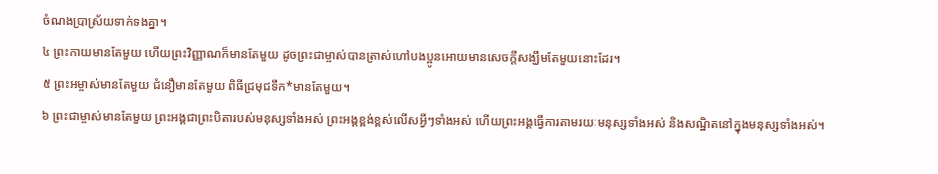ចំណងប្រាស្រ័យទាក់ទងគ្នា។
៤ ព្រះកាយមានតែមួយ ហើយព្រះវិញ្ញាណក៏មានតែមួយ ដូចព្រះជាម្ចាស់បានត្រាស់ហៅបងប្អូនអោយមានសេចក្ដីសង្ឃឹមតែមួយនោះដែរ។
៥ ព្រះអម្ចាស់មានតែមួយ ជំនឿមានតែមួយ ពិធីជ្រមុជទឹក*មានតែមួយ។
៦ ព្រះជាម្ចាស់មានតែមួយ ព្រះអង្គជាព្រះបិតារបស់មនុស្សទាំងអស់ ព្រះអង្គខ្ពង់ខ្ពស់លើសអ្វីៗទាំងអស់ ហើយព្រះអង្គធ្វើការតាមរយៈមនុស្សទាំងអស់ និងសណ្ឋិតនៅក្នុងមនុស្សទាំងអស់។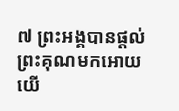៧ ព្រះអង្គបានផ្ដល់ព្រះគុណមកអោយយើ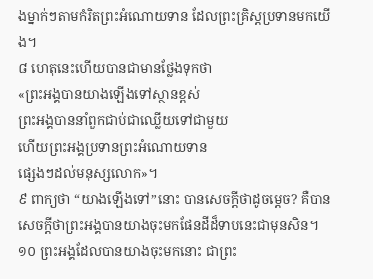ងម្នាក់ៗតាមកំរិតព្រះអំណោយទាន ដែលព្រះគ្រិស្ដប្រទានមកយើង។
៨ ហេតុនេះហើយបានជាមានថ្លែងទុកថា
«ព្រះអង្គបានយាងឡើងទៅស្ថានខ្ពស់
ព្រះអង្គបាននាំពួកជាប់ជាឈ្លើយទៅជាមួយ
ហើយព្រះអង្គប្រទានព្រះអំណោយទាន
ផ្សេងៗដល់មនុស្សលោក»។
៩ ពាក្យថា “យាងឡើងទៅ”នោះ បានសេចក្ដីថាដូចម្ដេច? គឺបានសេចក្ដីថាព្រះអង្គបានយាងចុះមកផែនដីដ៏ទាបនេះជាមុនសិន។
១០ ព្រះអង្គដែលបានយាងចុះមកនោះ ជាព្រះ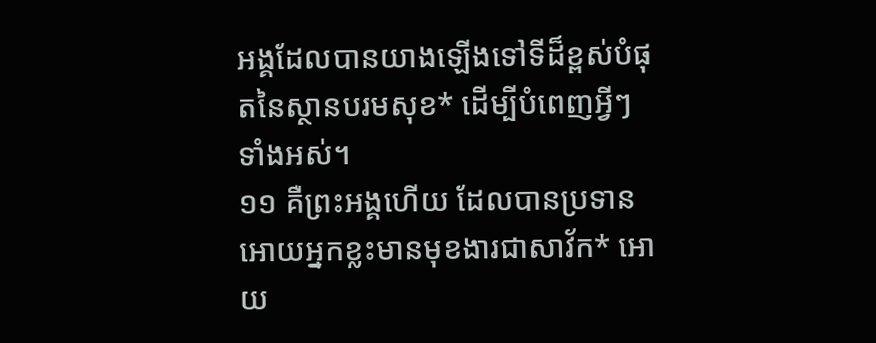អង្គដែលបានយាងឡើងទៅទីដ៏ខ្ពស់បំផុតនៃស្ថានបរមសុខ* ដើម្បីបំពេញអ្វីៗទាំងអស់។
១១ គឺព្រះអង្គហើយ ដែលបានប្រទានអោយអ្នកខ្លះមានមុខងារជាសាវ័ក* អោយ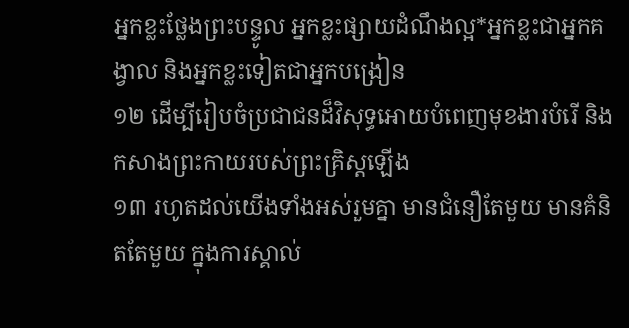អ្នកខ្លះថ្លែងព្រះបន្ទូល អ្នកខ្លះផ្សាយដំណឹងល្អ*អ្នកខ្លះជាអ្នកគង្វាល និងអ្នកខ្លះទៀតជាអ្នកបង្រៀន
១២ ដើម្បីរៀបចំប្រជាជនដ៏វិសុទ្ធអោយបំពេញមុខងារបំរើ និងកសាងព្រះកាយរបស់ព្រះគ្រិស្ដឡើង
១៣ រហូតដល់យើងទាំងអស់រួមគ្នា មានជំនឿតែមួយ មានគំនិតតែមួយ ក្នុងការស្គាល់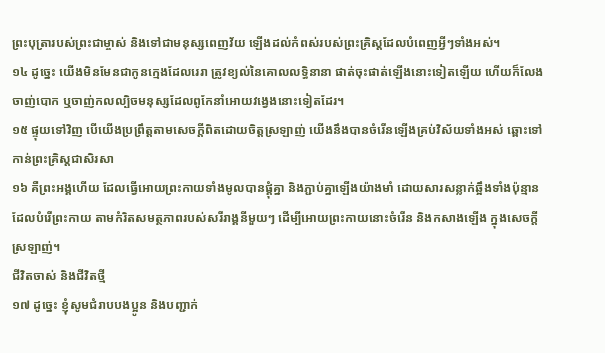ព្រះបុត្រារបស់ព្រះជាម្ចាស់ និងទៅជាមនុស្សពេញវ័យ ឡើងដល់កំពស់របស់ព្រះគ្រិស្ដដែលបំពេញអ្វីៗទាំងអស់។
១៤ ដូច្នេះ យើងមិនមែនជាកូនក្មេងដែលរេរា ត្រូវខ្យល់នៃគោលលទ្ធិនានា ផាត់ចុះផាត់ឡើងនោះទៀតឡើយ ហើយក៏លែងចាញ់បោក ឬចាញ់កលល្បិចមនុស្សដែលពូកែនាំអោយវង្វេងនោះទៀតដែរ។
១៥ ផ្ទុយទៅវិញ បើយើងប្រព្រឹត្តតាមសេចក្ដីពិតដោយចិត្តស្រឡាញ់ យើងនឹងបានចំរើនឡើងគ្រប់វិស័យទាំងអស់ ឆ្ពោះទៅកាន់ព្រះគ្រិស្ដជាសិរសា
១៦ គឺព្រះអង្គហើយ ដែលធ្វើអោយព្រះកាយទាំងមូលបានផ្គុំគ្នា និងភ្ជាប់គ្នាឡើងយ៉ាងមាំ ដោយសារសន្លាក់ឆ្អឹងទាំងប៉ុន្មានដែលបំរើព្រះកាយ តាមកំរិតសមត្ថភាពរបស់សរីរាង្គនីមួយៗ ដើម្បីអោយព្រះកាយនោះចំរើន និងកសាងឡើង ក្នុងសេចក្ដីស្រឡាញ់។
ជីវិតចាស់ និងជីវិតថ្មី
១៧ ដូច្នេះ ខ្ញុំសូមជំរាបបងប្អូន និងបញ្ជាក់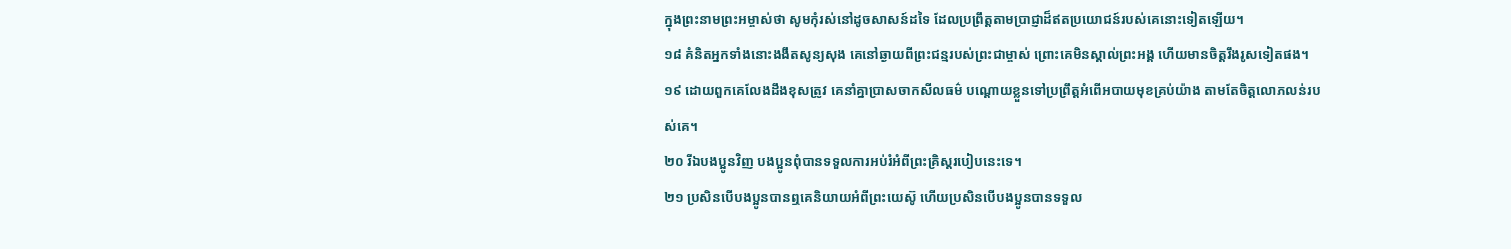ក្នុងព្រះនាមព្រះអម្ចាស់ថា សូមកុំរស់នៅដូចសាសន៍ដទៃ ដែលប្រព្រឹត្តតាមប្រាជ្ញាដ៏ឥតប្រយោជន៍របស់គេនោះទៀតឡើយ។
១៨ គំនិតអ្នកទាំងនោះងងឹតសូន្យសុង គេនៅឆ្ងាយពីព្រះជន្មរបស់ព្រះជាម្ចាស់ ព្រោះគេមិនស្គាល់ព្រះអង្គ ហើយមានចិត្តរឹងរូសទៀតផង។
១៩ ដោយពួកគេលែងដឹងខុសត្រូវ គេនាំគ្នាប្រាសចាកសីលធម៌ បណ្ដោយខ្លួនទៅប្រព្រឹត្តអំពើអបាយមុខគ្រប់យ៉ាង តាមតែចិត្តលោភលន់របស់គេ។
២០ រីឯបងប្អូនវិញ បងប្អូនពុំបានទទួលការអប់រំអំពីព្រះគ្រិស្ដរបៀបនេះទេ។
២១ ប្រសិនបើបងប្អូនបានឮគេនិយាយអំពីព្រះយេស៊ូ ហើយប្រសិនបើបងប្អូនបានទទួល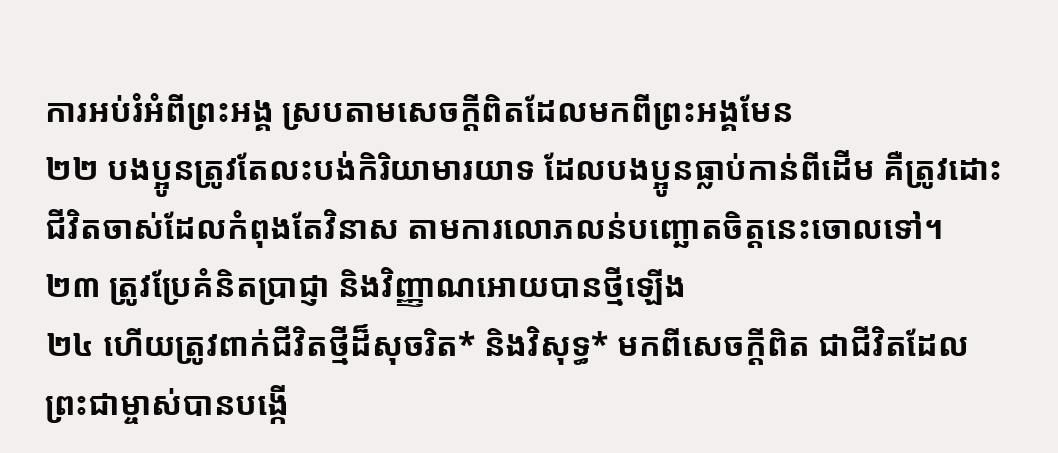ការអប់រំអំពីព្រះអង្គ ស្របតាមសេចក្ដីពិតដែលមកពីព្រះអង្គមែន
២២ បងប្អូនត្រូវតែលះបង់កិរិយាមារយាទ ដែលបងប្អូនធ្លាប់កាន់ពីដើម គឺត្រូវដោះជីវិតចាស់ដែលកំពុងតែវិនាស តាមការលោភលន់បញ្ឆោតចិត្តនេះចោលទៅ។
២៣ ត្រូវប្រែគំនិតប្រាជ្ញា និងវិញ្ញាណអោយបានថ្មីឡើង
២៤ ហើយត្រូវពាក់ជីវិតថ្មីដ៏សុចរិត* និងវិសុទ្ធ* មកពីសេចក្ដីពិត ជាជីវិតដែលព្រះជាម្ចាស់បានបង្កើ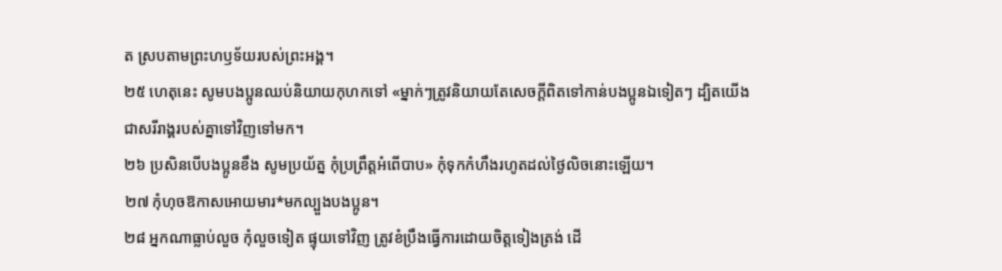ត ស្របតាមព្រះហឫទ័យរបស់ព្រះអង្គ។
២៥ ហេតុនេះ សូមបងប្អូនឈប់និយាយកុហកទៅ «ម្នាក់ៗត្រូវនិយាយតែសេចក្ដីពិតទៅកាន់បងប្អូនឯទៀតៗ ដ្បិតយើងជាសរីរាង្គរបស់គ្នាទៅវិញទៅមក។
២៦ ប្រសិនបើបងប្អូនខឹង សូមប្រយ័ត្ន កុំប្រព្រឹត្តអំពើបាប» កុំទុកកំហឹងរហូតដល់ថ្ងៃលិចនោះឡើយ។
២៧ កុំហុចឱកាសអោយមារ*មកល្បួងបងប្អូន។
២៨ អ្នកណាធ្លាប់លួច កុំលួចទៀត ផ្ទុយទៅវិញ ត្រូវខំប្រឹងធ្វើការដោយចិត្តទៀងត្រង់ ដើ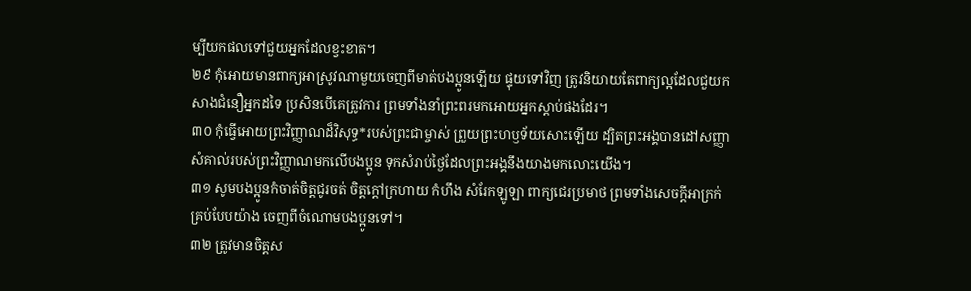ម្បីយកផលទៅជួយអ្នកដែលខ្វះខាត។
២៩ កុំអោយមានពាក្យអាស្រូវណាមួយចេញពីមាត់បងប្អូនឡើយ ផ្ទុយទៅវិញ ត្រូវនិយាយតែពាក្យល្អដែលជួយកសាងជំនឿអ្នកដទៃ ប្រសិនបើគេត្រូវការ ព្រមទាំងនាំព្រះពរមកអោយអ្នកស្ដាប់ផងដែរ។
៣០ កុំធ្វើអោយព្រះវិញ្ញាណដ៏វិសុទ្ធ*របស់ព្រះជាម្ចាស់ ព្រួយព្រះហឫទ័យសោះឡើយ ដ្បិតព្រះអង្គបានដៅសញ្ញាសំគាល់របស់ព្រះវិញ្ញាណមកលើបងប្អូន ទុកសំរាប់ថ្ងៃដែលព្រះអង្គនឹងយាងមកលោះយើង។
៣១ សូមបងប្អូនកំចាត់ចិត្តជូរចត់ ចិត្តក្ដៅក្រហាយ កំហឹង សំរែកឡូឡា ពាក្យជេរប្រមាថ ព្រមទាំងសេចក្ដីអាក្រក់គ្រប់បែបយ៉ាង ចេញពីចំណោមបងប្អូនទៅ។
៣២ ត្រូវមានចិត្តស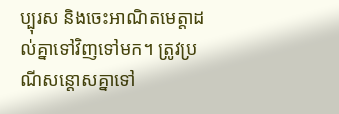ប្បុរស និងចេះអាណិតមេត្តាដល់គ្នាទៅវិញទៅមក។ ត្រូវប្រណីសន្ដោសគ្នាទៅ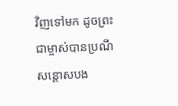វិញទៅមក ដូចព្រះជាម្ចាស់បានប្រណីសន្ដោសបង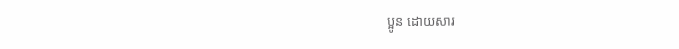ប្អូន ដោយសារ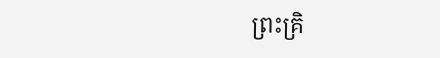ព្រះគ្រិ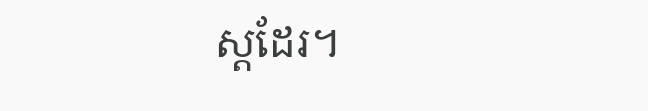ស្ដដែរ។